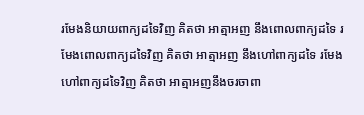រមែងនិយាយពាក្យដទៃវិញ គិតថា អាត្មាអញ នឹងពោលពាក្យដទៃ រមែងពោលពាក្យដទៃវិញ គិតថា អាត្មាអញ នឹងហៅពាក្យដទៃ រមែងហៅពាក្យដទៃវិញ គិតថា អាត្មាអញនឹងចរចាពា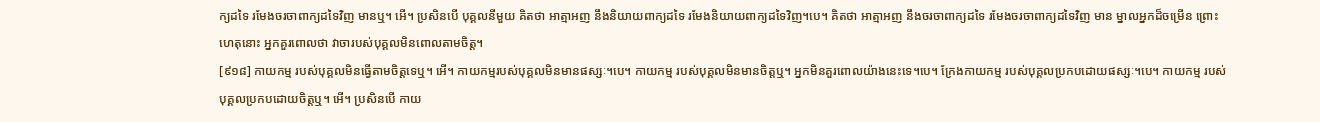ក្យដទៃ រមែងចរចាពាក្យដទៃវិញ មានឬ។ អើ។ ប្រសិនបើ បុគ្គលនីមួយ គិតថា អាត្មាអញ នឹងនិយាយពាក្យដទៃ រមែងនិយាយពាក្យដទៃវិញ។បេ។ គិតថា អាត្មាអញ នឹងចរចាពាក្យដទៃ រមែងចរចាពាក្យដទៃវិញ មាន ម្នាលអ្នកដ៏ចម្រើន ព្រោះហេតុនោះ អ្នកគួរពោលថា វាចារបស់បុគ្គលមិនពោលតាមចិត្ត។
[៩១៨] កាយកម្ម របស់បុគ្គលមិនធ្វើតាមចិត្តទេឬ។ អើ។ កាយកម្មរបស់បុគ្គលមិនមានផស្សៈ។បេ។ កាយកម្ម របស់បុគ្គលមិនមានចិត្តឬ។ អ្នកមិនគួរពោលយ៉ាងនេះទេ។បេ។ ក្រែងកាយកម្ម របស់បុគ្គលប្រកបដោយផស្សៈ។បេ។ កាយកម្ម របស់បុគ្គលប្រកបដោយចិត្តឬ។ អើ។ ប្រសិនបើ កាយ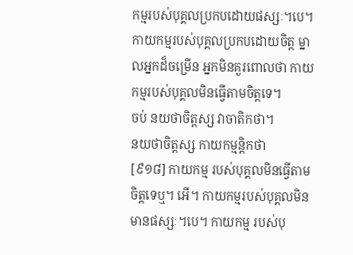កម្មរបស់បុគ្គលប្រកបដោយផស្សៈ។បេ។ កាយកម្មរបស់បុគ្គលប្រកបដោយចិត្ត ម្នាលអ្នកដ៏ចម្រើន អ្នកមិនគួរពោលថា កាយកម្មរបស់បុគ្គលមិនធ្វើតាមចិត្តទេ។
ចប់ នយថាចិត្តស្ស វាចាតិកថា។
នយថាចិត្តស្ស កាយកម្មន្តិកថា
[៩១៨] កាយកម្ម របស់បុគ្គលមិនធ្វើតាមចិត្តទេឬ។ អើ។ កាយកម្មរបស់បុគ្គលមិនមានផស្សៈ។បេ។ កាយកម្ម របស់បុ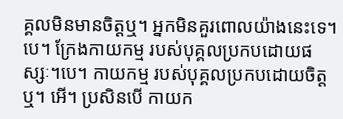គ្គលមិនមានចិត្តឬ។ អ្នកមិនគួរពោលយ៉ាងនេះទេ។បេ។ ក្រែងកាយកម្ម របស់បុគ្គលប្រកបដោយផស្សៈ។បេ។ កាយកម្ម របស់បុគ្គលប្រកបដោយចិត្តឬ។ អើ។ ប្រសិនបើ កាយក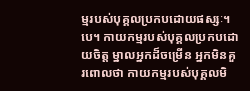ម្មរបស់បុគ្គលប្រកបដោយផស្សៈ។បេ។ កាយកម្មរបស់បុគ្គលប្រកបដោយចិត្ត ម្នាលអ្នកដ៏ចម្រើន អ្នកមិនគួរពោលថា កាយកម្មរបស់បុគ្គលមិ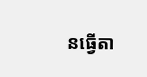នធ្វើតា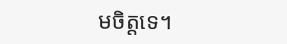មចិត្តទេ។